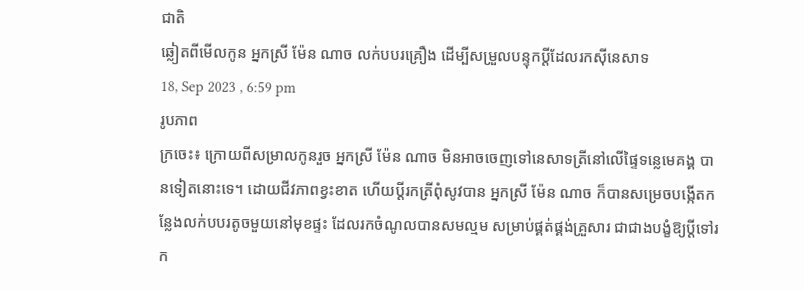ជាតិ
ឆ្លៀតពីមើលកូន អ្នកស្រី ម៉ែន ណាច លក់បបរគ្រឿង ដើម្បីសម្រួលបន្ទុកប្ដីដែលរកស៊ីនេសាទ
18, Sep 2023 , 6:59 pm
រូបភាព
ក្រចេះ៖ ក្រោយពីសម្រាលកូនរួច អ្នកស្រី ម៉ែន ណាច មិនអាចចេញទៅនេសាទត្រីនៅលើផ្ទៃទន្លេមេគង្គ បានទៀតនោះទេ។ ដោយជីវភាពខ្វះខាត ហើយប្ដីរកត្រីពុំសូវបាន អ្នកស្រី ម៉ែន ណាច ក៏បានសម្រេចបង្កើតកន្លែងលក់បបរតូចមួយនៅមុខផ្ទះ ដែលរកចំណូលបានសមល្មម សម្រាប់ផ្គត់ផ្គង់គ្រួសារ ជាជាងបង្ខំឱ្យប្ដីទៅរក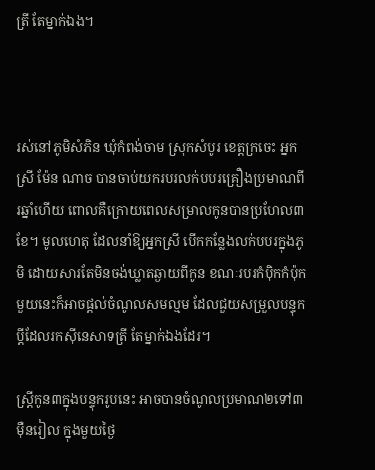ត្រី តែម្នាក់ឯង។



រស់នៅភូមិសំភិន ឃុំកំពង់ចាម ស្រុកសំបូរ ខេត្តក្រចេះ អ្នកស្រី ម៉ែន ណាច បានចាប់យករបរលក់បបរគ្រឿងប្រមាណពីរឆ្នាំហើយ ពោលគឺក្រោយពេលសម្រាលកូនបានប្រហែល៣ខែ។ មូលហេតុ ដែលនាំឱ្យអ្នកស្រី បើកកន្លែងលក់បបរក្នុងភូមិ ដោយសារតែមិនចង់ឃ្លាតឆ្ងាយពីកូន ខណៈរបរកំប៉ិកកំប៉ុកមួយនេះក៏អាចផ្ដល់ចំណូលសមល្មម ដែលជួយសម្រួលបន្ទុកប្ដីដែលរកស៊ីនេសាទត្រី តែម្នាក់ឯងដែរ។

ស្រ្តីកូន៣ក្នុងបន្ទុករូបនេះ អាចបានចំណូលប្រមាណ២ទៅ៣ម៉ឺនរៀល ក្នុងមួយថ្ងៃ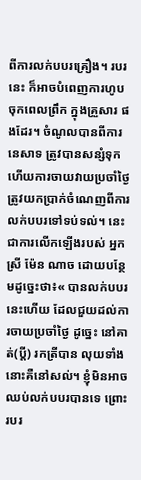ពីការលក់បបរគ្រឿង។ របរនេះ ក៏អាចបំពេញការហូបចុកពេលព្រឹក ក្នុងគ្រួសារ ផងដែរ។ ចំណូលបានពីការនេសាទ ត្រូវបានសន្សំទុក ហើយការចាយវាយប្រចាំថ្ងៃ ត្រូវយកប្រាក់ចំណេញពីការលក់បបរទៅទប់ទល់។ នេះជាការលើកឡើងរបស់ អ្នកស្រី ម៉ែន ណាច ដោយបន្ថែមដូច្នេះថា៖« បានលក់បបរនេះហើយ ដែលជួយដល់ការចាយប្រចាំថ្ងៃ ដូច្នេះ នៅគាត់(ប្ដី) រកត្រីបាន លុយទាំងនោះគឺនៅសល់។ ខ្ញុំមិនអាចឈប់លក់បបរបានទេ ព្រោះរបរ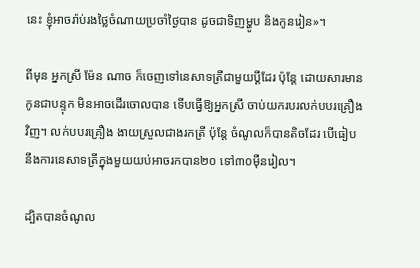នេះ ខ្ញុំអាចរ៉ាប់រងថ្លៃចំណាយប្រចាំថ្ងៃបាន ដូចជាទិញម្ហូប និងកូនរៀន»។

ពីមុន អ្នកស្រី ម៉ែន ណាច ក៏ចេញទៅនេសាទត្រីជាមួយប្ដីដែរ ប៉ុន្តែ ដោយសារមានកូនជាបន្ទុក មិនអាចដើរចោលបាន ទើបធ្វើឱ្យអ្នកស្រី ចាប់យករបរលក់បបរគ្រឿងវិញ។ លក់បបរគ្រឿង ងាយស្រួលជាងរកត្រី ប៉ុន្តែ ចំណូលក៏បានតិចដែរ បើធៀបនឹងការនេសាទត្រីក្នុងមួយយប់អាចរកបាន២០ ទៅ៣០ម៉ឺនរៀល។

ដ្បិតបានចំណូល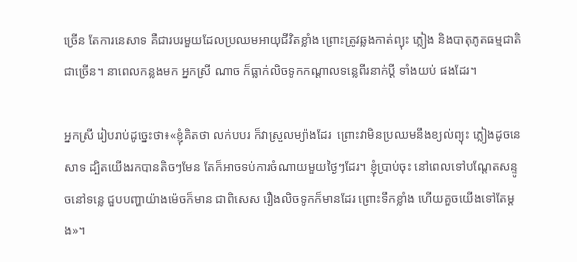ច្រើន តែការនេសាទ គឺជារបរមួយដែលប្រឈមអាយុជីវិតខ្លាំង ព្រោះត្រូវឆ្លងកាត់ព្យុះ ភ្លៀង និងបាតុភូតធម្មជាតិ ជាច្រើន។ នាពេលកន្លងមក អ្នកស្រី ណាច ក៏ធ្លាក់លិចទូកកណ្ដាលទន្លេពីរនាក់ប្ដី ទាំងយប់ ផងដែរ។

អ្នកស្រី រៀបរាប់ដូច្នេះថា៖«ខ្ញុំគិតថា លក់បបរ ក៏វាស្រួលម្យ៉ាងដែរ  ព្រោះវាមិនប្រឈមនឹងខ្យល់ព្យុះ ភ្លៀងដូចនេសាទ ដ្បិតយើងរកបានតិចៗមែន តែក៏អាចទប់ការចំណាយមួយថ្ងៃៗដែរ។ ខ្ញុំប្រាប់ចុះ នៅពេលទៅបណ្ដែតសន្ទូចនៅទន្លេ ជួបបញ្ហាយ៉ាងម៉េចក៏មាន ជាពិសេស រឿងលិចទូកក៏មានដែរ ព្រោះទឹកខ្លាំង ហើយគួចយើងទៅតែម្ដង»។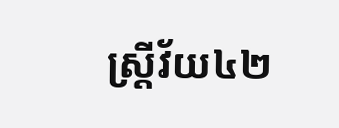ស្រ្តីវ័យ៤២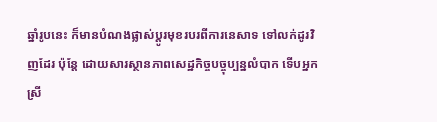ឆ្នាំរូបនេះ ក៏មានបំណងផ្លាស់ប្ដូរមុខរបរពីការនេសាទ ទៅលក់ដូរវិញដែរ ប៉ុន្តែ ដោយសារស្ថានភាពសេដ្ឋកិច្ចបច្ចុប្បន្នលំបាក ទើបអ្នកស្រី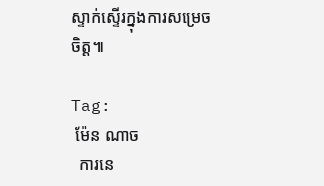ស្ទាក់ស្ទើរក្នុងការសម្រេចចិត្ត៕

Tag:
 ម៉ែន ណាច
  ការនេ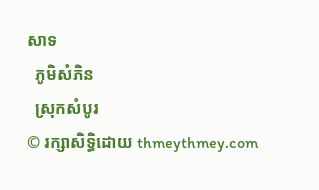សាទ
  ភូមិសំភិន
  ស្រុកសំបូរ
© រក្សាសិទ្ធិដោយ thmeythmey.com